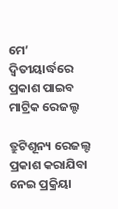ମେ’ ଦ୍ୱିତୀୟାର୍ଦ୍ଧରେ ପ୍ରକାଶ ପାଇବ ମାଟ୍ରିକ ରେଜଲ୍ଟ

ତ୍ରୁଟିଶୂନ୍ୟ ରେଜଲ୍ଟ ପ୍ରକାଶ କରାଯିବା ନେଇ ପ୍ରକ୍ରିୟା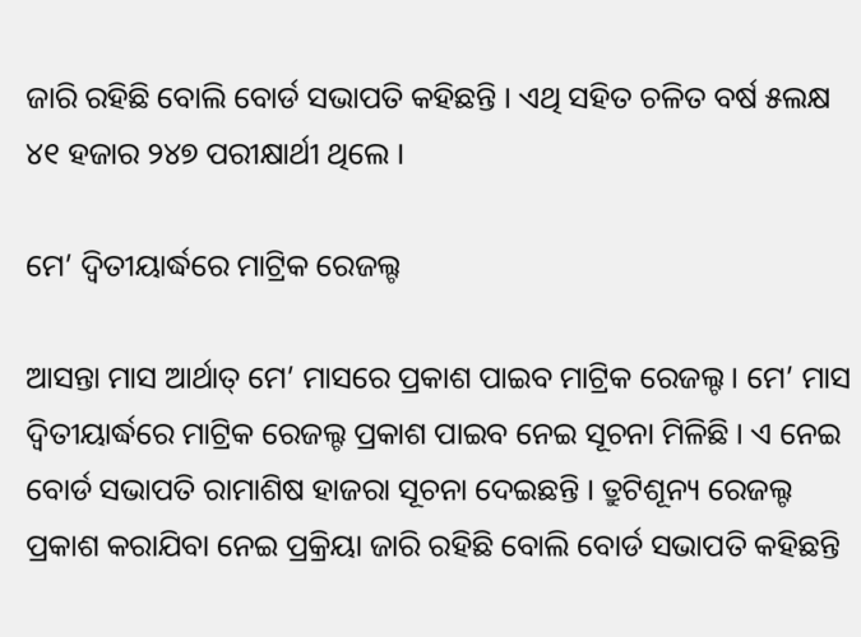ଜାରି ରହିଛି ବୋଲି ବୋର୍ଡ ସଭାପତି କହିଛନ୍ତି । ଏଥି ସହିତ ଚଳିତ ବର୍ଷ ୫ଲକ୍ଷ ୪୧ ହଜାର ୨୪୭ ପରୀକ୍ଷାର୍ଥୀ ଥିଲେ ।

ମେ’ ଦ୍ୱିତୀୟାର୍ଦ୍ଧରେ ମାଟ୍ରିକ ରେଜଲ୍ଟ

ଆସନ୍ତା ମାସ ଆର୍ଥାତ୍‌ ମେ’ ମାସରେ ପ୍ରକାଶ ପାଇବ ମାଟ୍ରିକ ରେଜଲ୍ଟ । ମେ’ ମାସ ଦ୍ୱିତୀୟାର୍ଦ୍ଧରେ ମାଟ୍ରିକ ରେଜଲ୍ଟ ପ୍ରକାଶ ପାଇବ ନେଇ ସୂଚନା ମିଳିଛି । ଏ ନେଇ ବୋର୍ଡ ସଭାପତି ରାମାଶିଷ ହାଜରା ସୂଚନା ଦେଇଛନ୍ତି । ତ୍ରୁଟିଶୂନ୍ୟ ରେଜଲ୍ଟ ପ୍ରକାଶ କରାଯିବା ନେଇ ପ୍ରକ୍ରିୟା ଜାରି ରହିଛି ବୋଲି ବୋର୍ଡ ସଭାପତି କହିଛନ୍ତି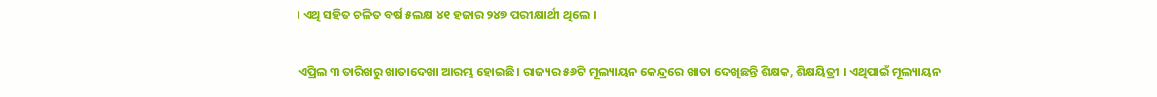। ଏଥି ସହିତ ଚଳିତ ବର୍ଷ ୫ଲକ୍ଷ ୪୧ ହଜାର ୨୪୭ ପରୀକ୍ଷାର୍ଥୀ ଥିଲେ ।

ଏପ୍ରିଲ ୩ ତାରିଖରୁ ଖାତାଦେଖା ଆରମ୍ଭ ହୋଇଛି। ରାଜ୍ୟର ୫୬ଟି ମୂଲ୍ୟାୟନ କେନ୍ଦ୍ରରେ ଖାତା ଦେଖିଛନ୍ତି ଶିକ୍ଷକ, ଶିକ୍ଷୟିତ୍ରୀ । ଏଥିପାଇଁ ମୂଲ୍ୟାୟନ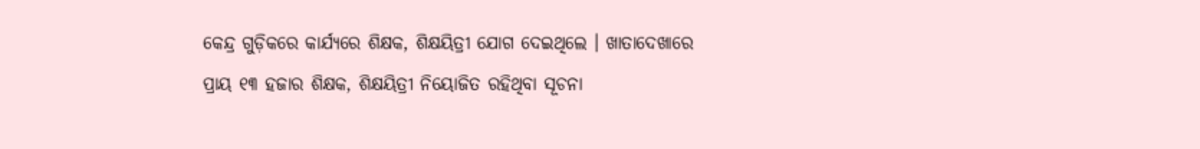କେନ୍ଦ୍ର ଗୁଡ଼ିକରେ କାର୍ଯ୍ୟରେ ଶିକ୍ଷକ, ଶିକ୍ଷୟିତ୍ରୀ ଯୋଗ ଦେଇଥିଲେ । ଖାତାଦେଖାରେ ପ୍ରାୟ ୧୩ ହଜାର ଶିକ୍ଷକ, ଶିକ୍ଷୟିତ୍ରୀ ନିୟୋଜିତ ରହିଥିବା ସୂଚନା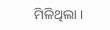ମିଳିଥିଲା ।